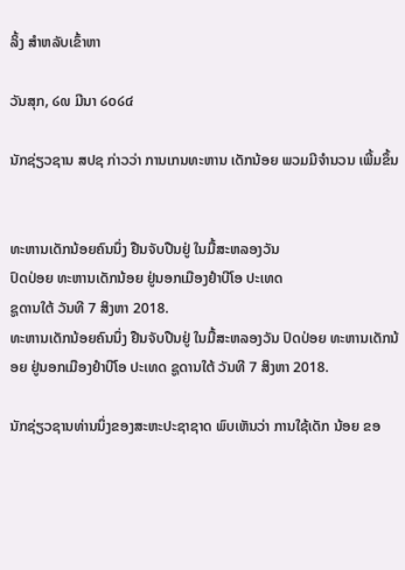ລິ້ງ ສຳຫລັບເຂົ້າຫາ

ວັນສຸກ, ໒໙ ມີນາ ໒໐໒໔

ນັກຊ່ຽວຊານ ສປຊ ກ່າວວ່າ ການເກນທະຫານ ເດັກນ້ອຍ ພວມມີຈຳນວນ ເພີ້ມຂຶ້ນ


ທະຫານເດັກນ້ອຍຄົນນຶ່ງ ຢືນຈັບປືນຢູ່ ໃນມື້ສະຫລອງວັນ
ປົດປ່ອຍ ທະຫານເດັກນ້ອຍ ຢູ່ນອກເມືອງຢຳບີໂອ ປະເທດ
ຊູດານໃຕ້ ວັນທີ 7 ສິງຫາ 2018.
ທະຫານເດັກນ້ອຍຄົນນຶ່ງ ຢືນຈັບປືນຢູ່ ໃນມື້ສະຫລອງວັນ ປົດປ່ອຍ ທະຫານເດັກນ້ອຍ ຢູ່ນອກເມືອງຢຳບີໂອ ປະເທດ ຊູດານໃຕ້ ວັນທີ 7 ສິງຫາ 2018.

ນັກຊ່ຽວຊານທ່ານນຶ່ງຂອງສະຫະປະຊາຊາດ ພົບເຫັນວ່າ ການໃຊ້ເດັກ ນ້ອຍ ຂອ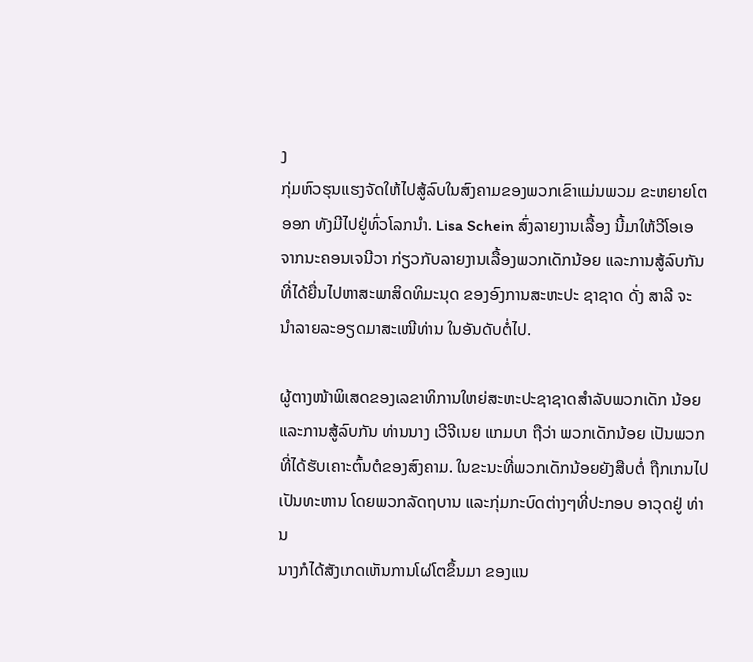ງ
ກຸ່ມຫົວຮຸນແຮງຈັດໃຫ້ໄປສູ້ລົບໃນສົງຄາມຂອງພວກເຂົາແມ່ນພວມ ຂະຫຍາຍໂຕ
ອອກ ທັງມີໄປຢູ່ທົ່ວໂລກນຳ. Lisa Schein ສົ່ງລາຍງານເລື້ອງ ນີ້ມາໃຫ້ວີໂອເອ
ຈາກນະຄອນເຈນີວາ ກ່ຽວກັບລາຍງານເລື້ອງພວກເດັກນ້ອຍ ແລະການສູ້ລົບກັນ
ທີ່ໄດ້ຍື່ນໄປຫາສະພາສິດທິມະນຸດ ຂອງອົງການສະຫະປະ ຊາຊາດ ດັ່ງ ສາລີ ຈະ
ນຳລາຍລະອຽດມາສະເໜີທ່ານ ໃນອັນດັບຕໍ່ໄປ.

ຜູ້ຕາງໜ້າພິເສດຂອງເລຂາທິການໃຫຍ່ສະຫະປະຊາຊາດສຳລັບພວກເດັກ ນ້ອຍ ແລະການສູ້ລົບກັນ ທ່ານນາງ ເວີຈີເນຍ ແກມບາ ຖືວ່າ ພວກເດັກນ້ອຍ ເປັນພວກ
ທີ່ໄດ້ຮັບເຄາະຕົ້ນຕໍຂອງສົງຄາມ. ໃນຂະນະທີ່ພວກເດັກນ້ອຍຍັງສືບຕໍ່ ຖືກເກນໄປ
ເປັນທະຫານ ໂດຍພວກລັດຖບານ ແລະກຸ່ມກະບົດຕ່າງໆທີ່ປະກອບ ອາວຸດຢູ່ ທ່ານ
ນາງກໍໄດ້ສັງເກດເຫັນການໂຜ່ໂຕຂຶ້ນມາ ຂອງແນ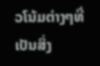ວໂນ້ມຕ່າງໆທີ່ ເປັນສິ່ງ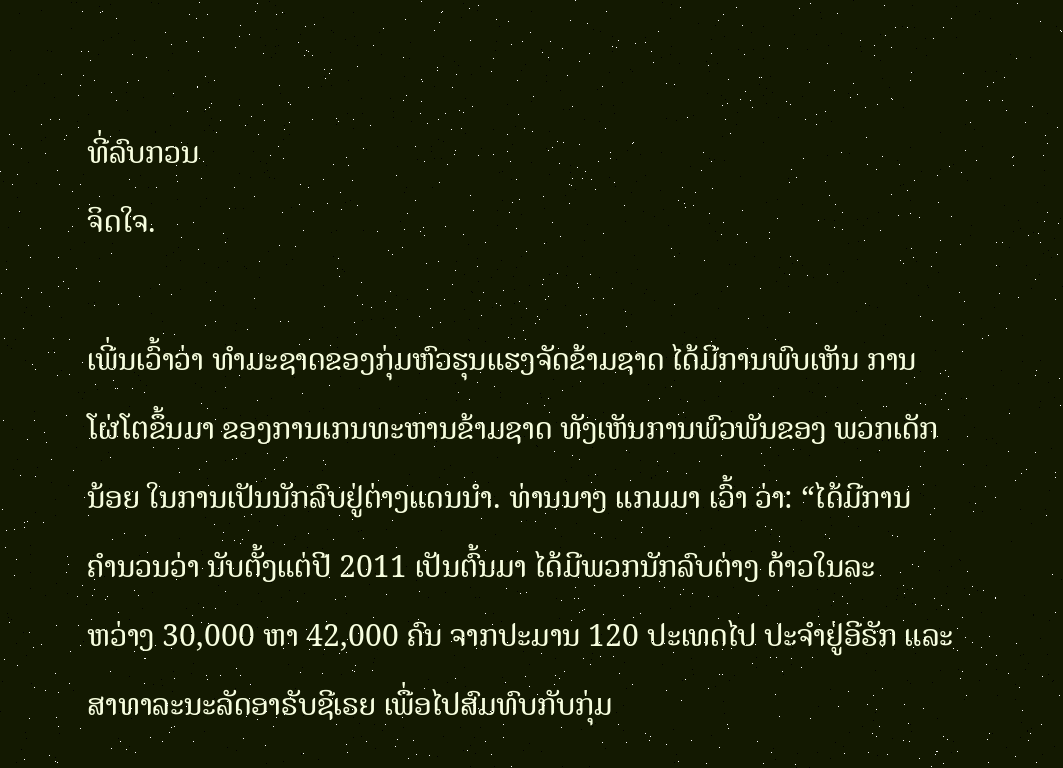ທີ່ລົບກວນ
ຈິດໃຈ.

ເພີ່ນເວົ້າວ່າ ທຳມະຊາດຂອງກຸ່ມຫົວຮຸນແຮງຈັດຂ້າມຊາດ ໄດ້ມີການພົບເຫັນ ການ
ໂຜ່ໂຕຂຶ້ນມາ ຂອງການເກນທະຫານຂ້າມຊາດ ທັງເຫັນການພົວພັນຂອງ ພວກເດັກ
ນ້ອຍ ໃນການເປັນນັກລົບຢູ່ຕ່າງແດນນຳ. ທ່ານນາງ ແກມມາ ເວົ້າ ວ່າ: “ໄດ້ມີການ
ຄຳນວນວ່າ ນັບຕັ້ງແຕ່ປີ 2011 ເປັນຕົ້ນມາ ໄດ້ມີພວກນັກລົບຕ່າງ ດ້າວໃນລະ
ຫວ່າງ 30,000 ຫາ 42,000 ຄົນ ຈາກປະມານ 120 ປະເທດໄປ ປະຈຳຢູ່ອີຣັກ ແລະ
ສາທາລະນະລັດອາຣັບຊີເຣຍ ເພື່ອໄປສົມທົບກັບກຸ່ມ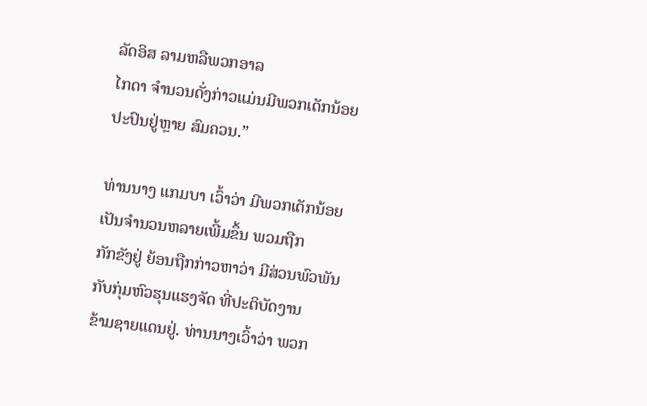ລັດອິສ ລາມຫລືພວກອາລ
ໄກດາ ຈຳນວນດັ່ງກ່າວແມ່ນມີພວກເດັກນ້ອຍ ປະປົນຢູ່ຫຼາຍ ສົມຄວນ.”

ທ່ານນາງ ແກມບາ ເວົ້າວ່າ ມີພວກເດັກນ້ອຍເປັນຈຳນວນຫລາຍເພີ້ມຂຶ້ນ ພວມຖືກ
ກັກຂັງຢູ່ ຍ້ອນຖືກກ່າວຫາວ່າ ມີສ່ວນພົວພັນກັບກຸ່ມຫົວຮຸນແຮງຈັດ ທີ່ປະຕິບັດງານ
ຂ້າມຊາຍແດນຢູ່. ທ່ານນາງເວົ້າວ່າ ພວກ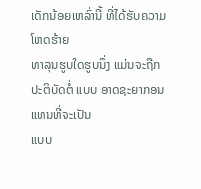ເດັກນ້ອຍເຫລົ່ານີ້ ທີ່ໄດ້ຮັບຄວາມໂຫດຮ້າຍ
ທາລຸນຮູບໃດຮູບນຶ່ງ ແມ່ນຈະຖືກປະຕິບັດຕໍ່ ແບບ ອາດຊະຍາກອນ ແທນທີ່ຈະເປັນ
ແບບ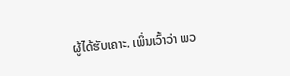ຜູ້ໄດ້ຮັບເຄາະ. ເພິ່ນເວົ້າວ່າ ພວ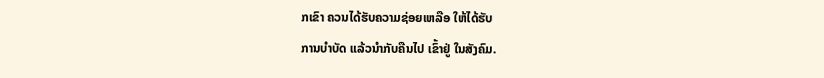ກເຂົາ ຄວນໄດ້ຮັບຄວາມຊ່ອຍເຫລືອ ໃຫ້ໄດ້ຮັບ
ການບຳບັດ ແລ້ວນຳກັບຄືນໄປ ເຂົ້າຢູ່ ໃນສັງຄົມ.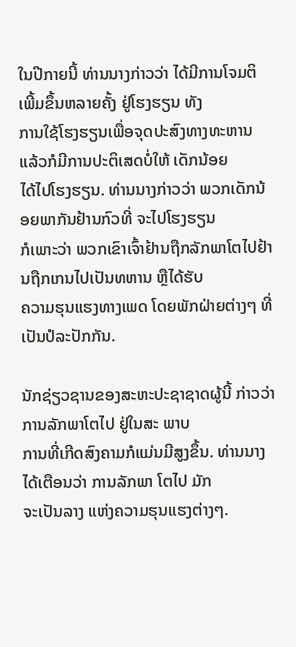ໃນປີກາຍນີ້ ທ່ານນາງກ່າວວ່າ ໄດ້ມີການໂຈມຕິເພີ້ມຂຶ້ນຫລາຍຄັ້ງ ຢູ່ໂຮງຮຽນ ທັງ
ການໃຊ້ໂຮງຮຽນເພື່ອຈຸດປະສົງທາງທະຫານ ແລ້ວກໍມີການປະຕິເສດບໍ່ໃຫ້ ເດັກນ້ອຍ
ໄດ້ໄປໂຮງຮຽນ. ທ່ານນາງກ່າວວ່າ ພວກເດັກນ້ອຍພາກັນຢ້ານກົວທີ່ ຈະໄປໂຮງຮຽນ
ກໍເພາະວ່າ ພວກເຂົາເຈົ້າຢ້ານຖືກລັກພາໂຕໄປຢ້ານຖືກເກນໄປເປັນທຫານ ຫຼືໄດ້ຮັບ
ຄວາມຮຸນແຮງທາງເພດ ໂດຍພັກຝ່າຍຕ່າງໆ ທີ່ເປັນປໍລະປັກກັນ.

ນັກຊ່ຽວຊານຂອງສະຫະປະຊາຊາດຜູ້ນີ້ ກ່າວວ່າ ການລັກພາໂຕໄປ ຢູ່ໃນສະ ພາບ
ການທີ່ເກີດສົງຄາມກໍແມ່ນມີສູງຂຶ້ນ. ທ່ານນາງໄດ້ເຕືອນວ່າ ການລັກພາ ໂຕໄປ ມັກ
ຈະເປັນລາງ ແຫ່ງຄວາມຮຸນແຮງຕ່າງໆ.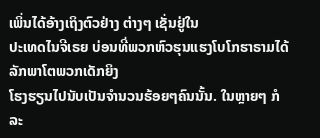ເພິ່ນໄດ້ອ້າງເຖິງຕົວຢ່າງ ຕ່າງໆ ເຊັ່ນຢູ່ໃນ
ປະເທດໄນຈີເຣຍ ບ່ອນທີ່ພວກຫົວຮຸນແຮງໂບໂກຮາຣາມໄດ້ ລັກພາໂຕພວກເດັກຍິງ
ໂຮງຮຽນໄປນັບເປັນຈຳນວນຮ້ອຍໆຄົນນັ້ນ. ໃນຫຼາຍໆ ກໍລະ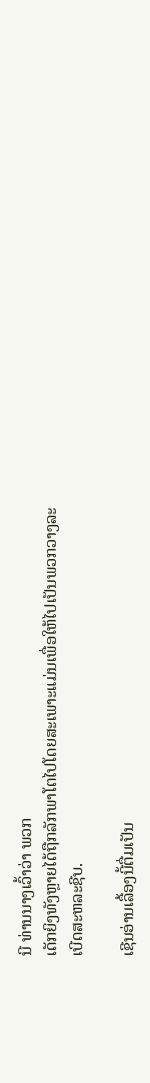ນີ ທ່ານນາງເວົ້າວ່າ ພວກ
ເດັກຍິງທັງຫຼາຍໄດ້ຖືກລັກພາໂຕໄປໂດຍສະເພາະແມ່ນເພື່ອໃຫ້ໄປເປັນພວກວາງລະ
ເບີດສະຫລະຊີບ.

ເຊີນອ່ານເລື້ອງນີ້ຕື່ມເປັນ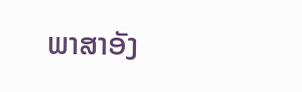ພາສາອັງ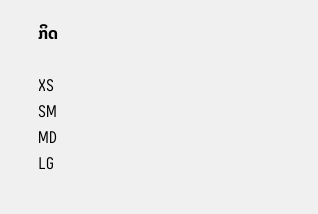ກິດ

XS
SM
MD
LG